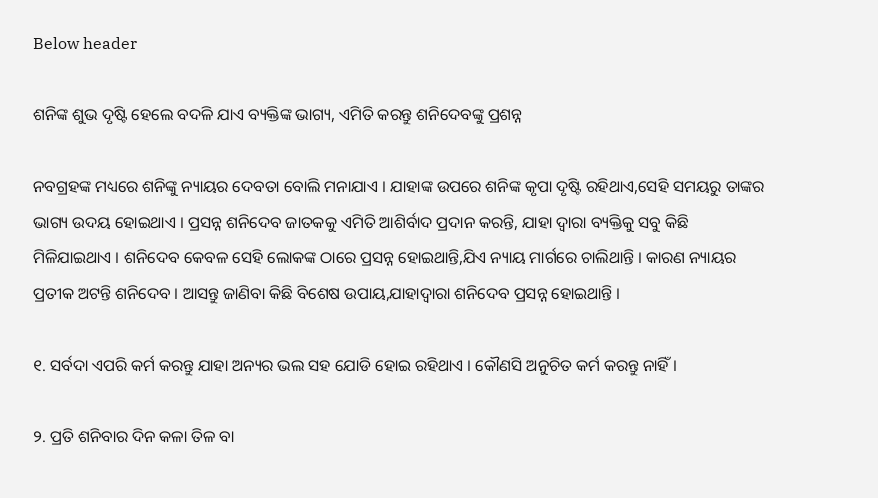Below header

ଶନିଙ୍କ ଶୁଭ ଦୃଷ୍ଟି ହେଲେ ବଦଳି ଯାଏ ବ୍ୟକ୍ତିଙ୍କ ଭାଗ୍ୟ, ଏମିତି କରନ୍ତୁ ଶନିଦେବଙ୍କୁ ପ୍ରଶନ୍ନ

ନବଗ୍ରହଙ୍କ ମଧ୍ୟରେ ଶନିଙ୍କୁ ନ୍ୟାୟର ଦେବତା ବୋଲି ମନାଯାଏ । ଯାହାଙ୍କ ଉପରେ ଶନିଙ୍କ କୃପା ଦୃଷ୍ଟି ରହିଥାଏ,ସେହି ସମୟରୁ ତାଙ୍କର ଭାଗ୍ୟ ଉଦୟ ହୋଇଥାଏ । ପ୍ରସନ୍ନ ଶନିଦେବ ଜାତକକୁ ଏମିତି ଆଶିର୍ବାଦ ପ୍ରଦାନ କରନ୍ତି, ଯାହା ଦ୍ୱାରା ବ୍ୟକ୍ତିକୁ ସବୁ କିଛି ମିଳିଯାଇଥାଏ । ଶନିଦେବ କେବଳ ସେହି ଲୋକଙ୍କ ଠାରେ ପ୍ରସନ୍ନ ହୋଇଥାନ୍ତି,ଯିଏ ନ୍ୟାୟ ମାର୍ଗରେ ଚାଲିଥାନ୍ତି । କାରଣ ନ୍ୟାୟର ପ୍ରତୀକ ଅଟନ୍ତି ଶନିଦେବ । ଆସନ୍ତୁ ଜାଣିବା କିଛି ବିଶେଷ ଉପାୟ,ଯାହାଦ୍ୱାରା ଶନିଦେବ ପ୍ରସନ୍ନ ହୋଇଥାନ୍ତି ।

୧. ସର୍ବଦା ଏପରି କର୍ମ କରନ୍ତୁ ଯାହା ଅନ୍ୟର ଭଲ ସହ ଯୋଡି ହୋଇ ରହିଥାଏ । କୌଣସି ଅନୁଚିତ କର୍ମ କରନ୍ତୁ ନାହିଁ ।

୨. ପ୍ରତି ଶନିବାର ଦିନ କଳା ତିଳ ବା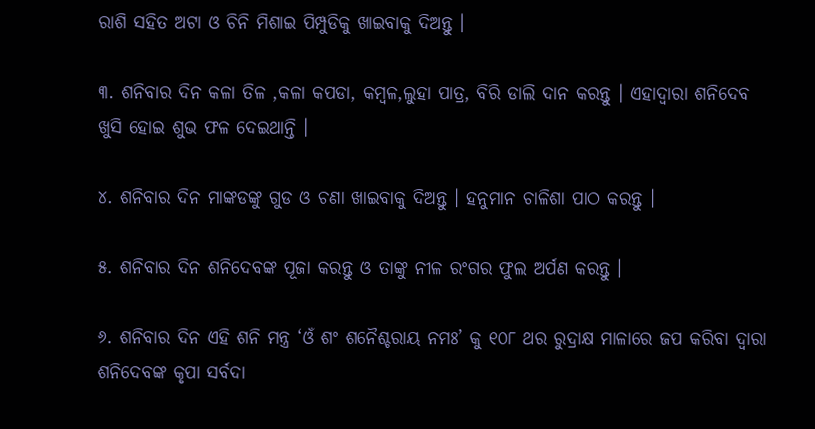ରାଶି ସହିତ ଅଟା ଓ ଚିନି ମିଶାଇ ପିମ୍ପୁଡିକୁ ଖାଇବାକୁ ଦିଅନ୍ତୁ ।

୩. ଶନିବାର ଦିନ କଳା ତିଳ ,କଳା କପଡା, କମ୍ବଳ,ଲୁହା ପାତ୍ର, ବିରି ଡାଲି ଦାନ କରନ୍ତୁ । ଏହାଦ୍ୱାରା ଶନିଦେବ ଖୁସି ହୋଇ ଶୁଭ ଫଳ ଦେଇଥାନ୍ତି ।

୪. ଶନିବାର ଦିନ ମାଙ୍କଡଙ୍କୁ ଗୁଡ ଓ ଚଣା ଖାଇବାକୁ ଦିଅନ୍ତୁ । ହନୁମାନ ଚାଳିଶା ପାଠ କରନ୍ତୁ ।

୫. ଶନିବାର ଦିନ ଶନିଦେବଙ୍କ ପୂଜା କରନ୍ତୁ ଓ ତାଙ୍କୁ ନୀଳ ରଂଗର ଫୁଲ ଅର୍ପଣ କରନ୍ତୁ ।

୬. ଶନିବାର ଦିନ ଏହି ଶନି ମନ୍ତ୍ର ‘ଓଁ ଶଂ ଶନୈଶ୍ଚରାୟ ନମଃ’ କୁ ୧୦୮ ଥର ରୁଦ୍ରାକ୍ଷ ମାଳାରେ ଜପ କରିବା ଦ୍ୱାରା ଶନିଦେବଙ୍କ କୃପା ସର୍ବଦା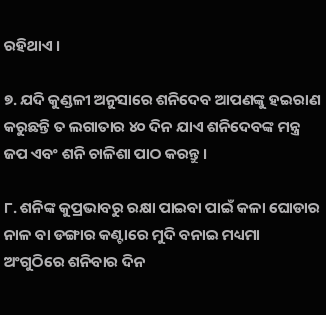ରହିଥାଏ ।

୭. ଯଦି କୁଣ୍ଡଳୀ ଅନୁସାରେ ଶନିଦେବ ଆପଣଙ୍କୁ ହଇରାଣ କରୁଛନ୍ତି ତ ଲଗାତାର ୪୦ ଦିନ ଯାଏ ଶନିଦେବଙ୍କ ମନ୍ତ୍ର ଜପ ଏବଂ ଶନି ଚାଳିଶା ପାଠ କରନ୍ତୁ ।

୮. ଶନିଙ୍କ କୁପ୍ରଭାବରୁ ରକ୍ଷା ପାଇବା ପାଇଁ କଳା ଘୋଡାର ନାଳ ବା ଡଙ୍ଗାର କଣ୍ଟାରେ ମୁଦି ବନାଇ ମଧ୍ୟମା ଅଂଗୁଠିରେ ଶନିବାର ଦିନ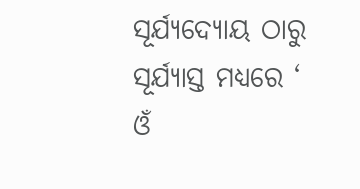ସୂର୍ଯ୍ୟଦ୍ୟୋୟ ଠାରୁ ସୂର୍ଯ୍ୟାସ୍ତ ମଧ୍ୟରେ ‘ ଓଁ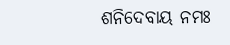ଶନିଦେବାୟ ନମଃ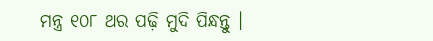ମନ୍ତ୍ର ୧୦୮ ଥର ପଢ଼ି ମୁଦି ପିନ୍ଧନ୍ତୁ ।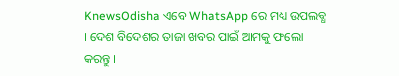KnewsOdisha ଏବେ WhatsApp ରେ ମଧ୍ୟ ଉପଲବ୍ଧ । ଦେଶ ବିଦେଶର ତାଜା ଖବର ପାଇଁ ଆମକୁ ଫଲୋ କରନ୍ତୁ ।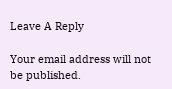Leave A Reply

Your email address will not be published.